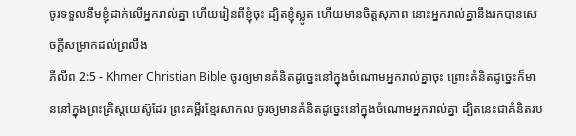ចូរទទួលនឹមខ្ញុំដាក់លើអ្នករាល់គ្នា ហើយរៀនពីខ្ញុំចុះ ដ្បិតខ្ញុំស្លូត ហើយមានចិត្ដសុភាព នោះអ្នករាល់គ្នានឹងរកបានសេចក្ដីសម្រាកដល់ព្រលឹង
ភីលីព 2:5 - Khmer Christian Bible ចូរឲ្យមានគំនិតដូច្នេះនៅក្នុងចំណោមអ្នករាល់គ្នាចុះ ព្រោះគំនិតដូច្នេះក៏មាននៅក្នុងព្រះគ្រិស្ដយេស៊ូដែរ ព្រះគម្ពីរខ្មែរសាកល ចូរឲ្យមានគំនិតដូច្នេះនៅក្នុងចំណោមអ្នករាល់គ្នា ដ្បិតនេះជាគំនិតរប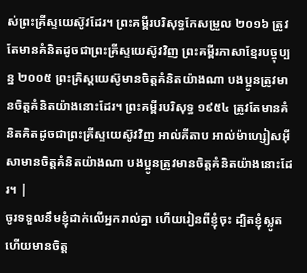ស់ព្រះគ្រីស្ទយេស៊ូវដែរ។ ព្រះគម្ពីរបរិសុទ្ធកែសម្រួល ២០១៦ ត្រូវតែមានគំនិតដូចជាព្រះគ្រីស្ទយេស៊ូវវិញ ព្រះគម្ពីរភាសាខ្មែរបច្ចុប្បន្ន ២០០៥ ព្រះគ្រិស្តយេស៊ូមានចិត្តគំនិតយ៉ាងណា បងប្អូនត្រូវមានចិត្តគំនិតយ៉ាងនោះដែរ។ ព្រះគម្ពីរបរិសុទ្ធ ១៩៥៤ ត្រូវតែមានគំនិតគិតដូចជាព្រះគ្រីស្ទយេស៊ូវវិញ អាល់គីតាប អាល់ម៉ាហ្សៀសអ៊ីសាមានចិត្ដគំនិតយ៉ាងណា បងប្អូនត្រូវមានចិត្ដគំនិតយ៉ាងនោះដែរ។ |
ចូរទទួលនឹមខ្ញុំដាក់លើអ្នករាល់គ្នា ហើយរៀនពីខ្ញុំចុះ ដ្បិតខ្ញុំស្លូត ហើយមានចិត្ដ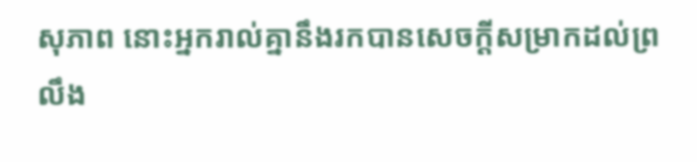សុភាព នោះអ្នករាល់គ្នានឹងរកបានសេចក្ដីសម្រាកដល់ព្រលឹង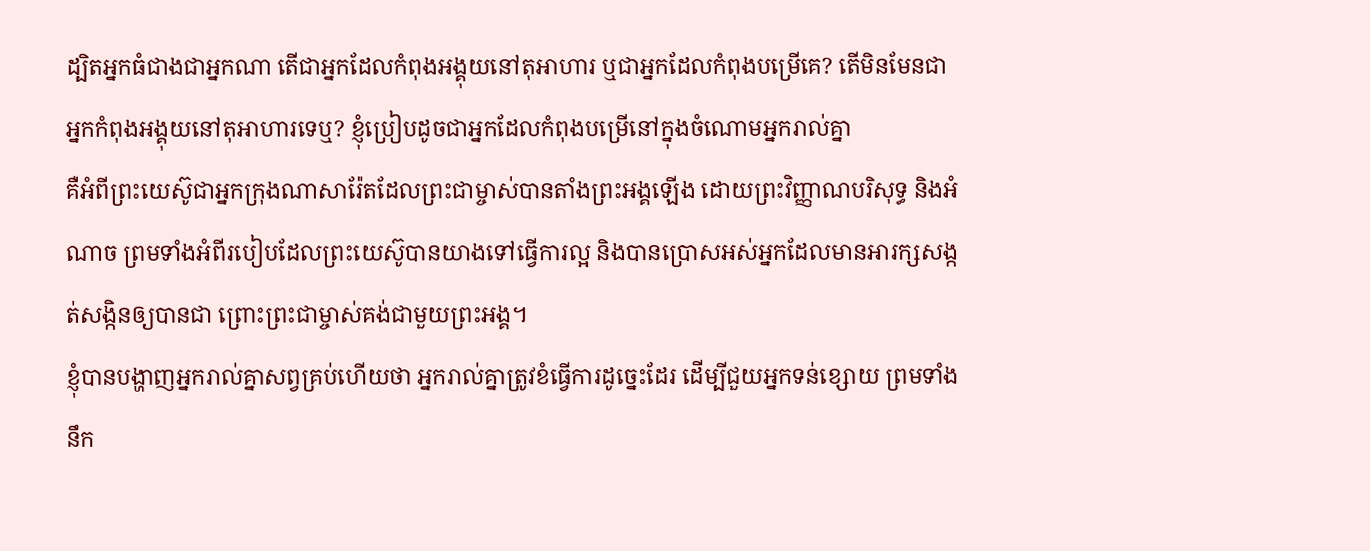ដ្បិតអ្នកធំជាងជាអ្នកណា តើជាអ្នកដែលកំពុងអង្គុយនៅតុអាហារ ឬជាអ្នកដែលកំពុងបម្រើគេ? តើមិនមែនជាអ្នកកំពុងអង្គុយនៅតុអាហារទេឬ? ខ្ញុំប្រៀបដូចជាអ្នកដែលកំពុងបម្រើនៅក្នុងចំណោមអ្នករាល់គ្នា
គឺអំពីព្រះយេស៊ូជាអ្នកក្រុងណាសារ៉ែតដែលព្រះជាម្ចាស់បានតាំងព្រះអង្គឡើង ដោយព្រះវិញ្ញាណបរិសុទ្ធ និងអំណាច ព្រមទាំងអំពីរបៀបដែលព្រះយេស៊ូបានយាងទៅធ្វើការល្អ និងបានប្រោសអស់អ្នកដែលមានអារក្សសង្កត់សង្កិនឲ្យបានជា ព្រោះព្រះជាម្ចាស់គង់ជាមួយព្រះអង្គ។
ខ្ញុំបានបង្ហាញអ្នករាល់គ្នាសព្វគ្រប់ហើយថា អ្នករាល់គ្នាត្រូវខំធ្វើការដូច្នេះដែរ ដើម្បីជួយអ្នកទន់ខ្សោយ ព្រមទាំងនឹក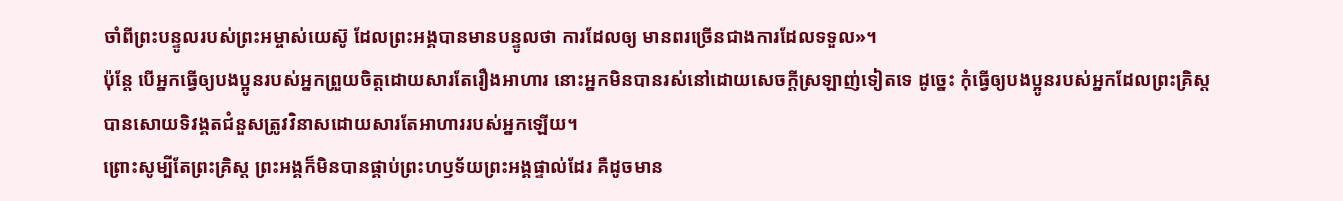ចាំពីព្រះបន្ទូលរបស់ព្រះអម្ចាស់យេស៊ូ ដែលព្រះអង្គបានមានបន្ទូលថា ការដែលឲ្យ មានពរច្រើនជាងការដែលទទួល»។
ប៉ុន្ដែ បើអ្នកធ្វើឲ្យបងប្អូនរបស់អ្នកព្រួយចិត្ដដោយសារតែរឿងអាហារ នោះអ្នកមិនបានរស់នៅដោយសេចក្ដីស្រឡាញ់ទៀតទេ ដូច្នេះ កុំធ្វើឲ្យបងប្អូនរបស់អ្នកដែលព្រះគ្រិស្ដបានសោយទិវង្គតជំនួសត្រូវវិនាសដោយសារតែអាហាររបស់អ្នកឡើយ។
ព្រោះសូម្បីតែព្រះគ្រិស្ដ ព្រះអង្គក៏មិនបានផ្គាប់ព្រះហឫទ័យព្រះអង្គផ្ទាល់ដែរ គឺដូចមាន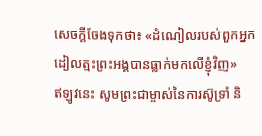សេចក្ដីចែងទុកថា៖ «ដំណៀលរបស់ពួកអ្នកដៀលត្មះព្រះអង្គបានធ្លាក់មកលើខ្ញុំវិញ»
ឥឡូវនេះ សូមព្រះជាម្ចាស់នៃការស៊ូទ្រាំ និ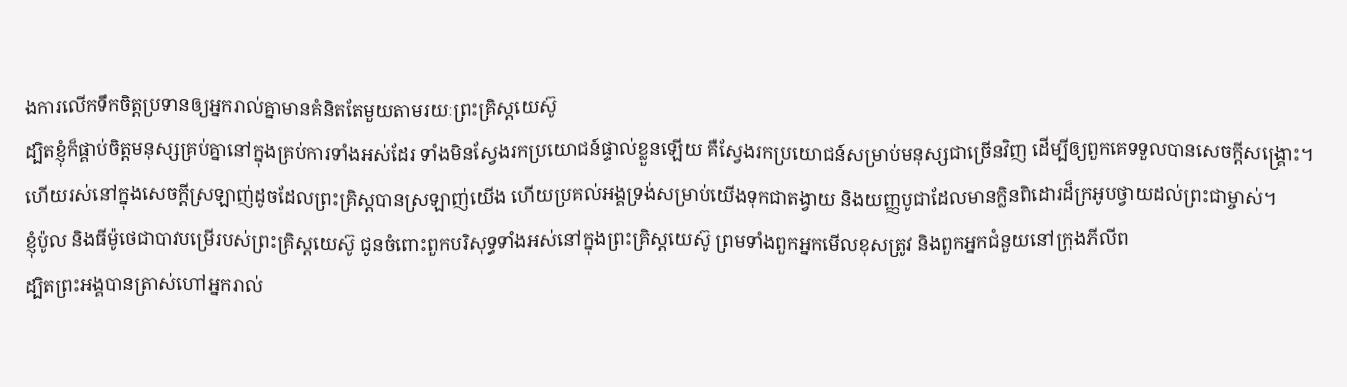ងការលើកទឹកចិត្ដប្រទានឲ្យអ្នករាល់គ្នាមានគំនិតតែមួយតាមរយៈព្រះគ្រិស្ដយេស៊ូ
ដ្បិតខ្ញុំក៏ផ្គាប់ចិត្ដមនុស្សគ្រប់គ្នានៅក្នុងគ្រប់ការទាំងអស់ដែរ ទាំងមិនស្វែងរកប្រយោជន៍ផ្ទាល់ខ្លួនឡើយ គឺស្វែងរកប្រយោជន៍សម្រាប់មនុស្សជាច្រើនវិញ ដើម្បីឲ្យពួកគេទទួលបានសេចក្ដីសង្គ្រោះ។
ហើយរស់នៅក្នុងសេចក្ដីស្រឡាញ់ដូចដែលព្រះគ្រិស្ដបានស្រឡាញ់យើង ហើយប្រគល់អង្គទ្រង់សម្រាប់យើងទុកជាតង្វាយ និងយញ្ញបូជាដែលមានក្លិនពិដោរដ៏ក្រអូបថ្វាយដល់ព្រះជាម្ចាស់។
ខ្ញុំប៉ូល និងធីម៉ូថេជាបាវបម្រើរបស់ព្រះគ្រិស្ដយេស៊ូ ជូនចំពោះពួកបរិសុទ្ធទាំងអស់នៅក្នុងព្រះគ្រិស្ដយេស៊ូ ព្រមទាំងពួកអ្នកមើលខុសត្រូវ និងពួកអ្នកជំនួយនៅក្រុងភីលីព
ដ្បិតព្រះអង្គបានត្រាស់ហៅអ្នករាល់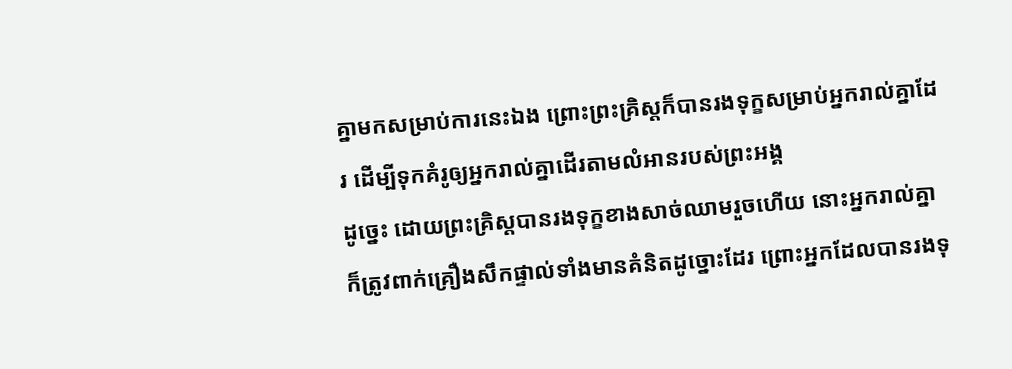គ្នាមកសម្រាប់ការនេះឯង ព្រោះព្រះគ្រិស្ដក៏បានរងទុក្ខសម្រាប់អ្នករាល់គ្នាដែរ ដើម្បីទុកគំរូឲ្យអ្នករាល់គ្នាដើរតាមលំអានរបស់ព្រះអង្គ
ដូច្នេះ ដោយព្រះគ្រិស្ដបានរងទុក្ខខាងសាច់ឈាមរួចហើយ នោះអ្នករាល់គ្នាក៏ត្រូវពាក់គ្រឿងសឹកផ្ទាល់ទាំងមានគំនិតដូច្នោះដែរ ព្រោះអ្នកដែលបានរងទុ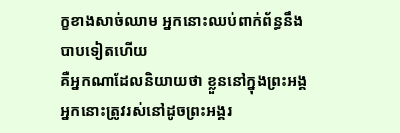ក្ខខាងសាច់ឈាម អ្នកនោះឈប់ពាក់ព័ន្ធនឹងបាបទៀតហើយ
គឺអ្នកណាដែលនិយាយថា ខ្លួននៅក្នុងព្រះអង្គ អ្នកនោះត្រូវរស់នៅដូចព្រះអង្គរ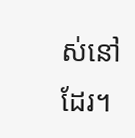ស់នៅដែរ។